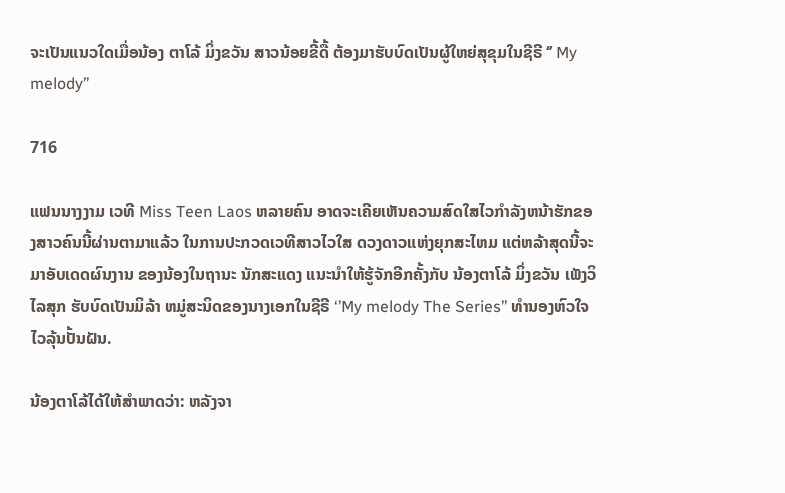ຈະເປັນແນວໃດເມື່ອນ້ອງ ຕາໂລ້ ມິ່ງຂວັນ ສາວນ້ອຍຂີ້ດື້ ຕ້ອງມາຮັບບົດເປັນຜູ້ໃຫຍ່ສຸຂຸມໃນຊີຣີ ‘’ My melody’’

716

ແຟນນາງງາມ ເວທີ Miss Teen Laos ຫລາຍຄົນ ອາດຈະເຄີຍເຫັນຄວາມສົດໃສໄວກໍາລັງຫນ້າຮັກຂອງສາວຄົນນີ້ຜ່ານຕາມາແລ້ວ ໃນການປະກວດເວທີສາວໄວໃສ ດວງດາວແຫ່ງຍຸກສະໄຫມ ແຕ່ຫລ້າສຸດນີ້ຈະມາອັບເດດຜົນງານ ຂອງນ້ອງໃນຖານະ ນັກສະແດງ ແນະນໍາໃຫ້ຮູ້ຈັກອີກຄັ້ງກັບ ນ້ອງຕາໂລ້ ມິ່ງຂວັນ ເພັງວິໄລສຸກ ຮັບບົດເປັນມິລ້າ ຫມູ່ສະນິດຂອງນາງເອກໃນຊີຣີ ‘’My melody The Series’’ ທໍານອງຫົວໃຈໄວລຸ້ນປັ້ນຝັນ.

ນ້ອງຕາໂລ້ໄດ້ໃຫ້ສໍາພາດວ່າ: ຫລັງຈາ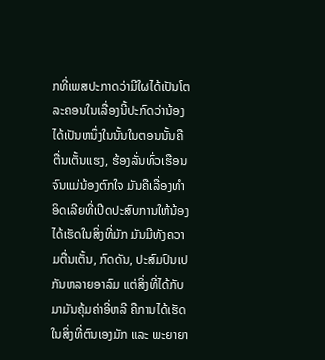ກທີ່ເພສປະກາດວ່າມີໃຜໄດ້ເປັນໂຕລະຄອນໃນເລື່ອງນີ້ປະກົດວ່ານ້ອງໄດ້ເປັນຫນຶ່ງໃນນັ້ນໃນຕອນນັ້ນຄື ຕື່ນເຕັ້ນແຮງ, ຮ້ອງລັ່ນທົ່ວເຮືອນຈົນແມ່ນ້ອງຕົກໃຈ ມັນຄືເລື່ອງທຳອິດເລີຍທີ່ເປີດປະສົບການໃຫ້ນ້ອງໄດ້ເຮັດໃນສິ່ງທີ່ມັກ ມັນມີທັງຄວາມຕື່ນເຕັ້ນ, ກົດດັນ, ປະສົມປົນເປກັນຫລາຍອາລົມ ແຕ່ສິ່ງທີ່ໄດ້ກັບມາມັນຄຸ້ມຄ່າອີ່ຫລີ ຄືການໄດ້ເຮັດໃນສິ່ງທີ່ຕົນເອງມັກ ແລະ ພະຍາຍາ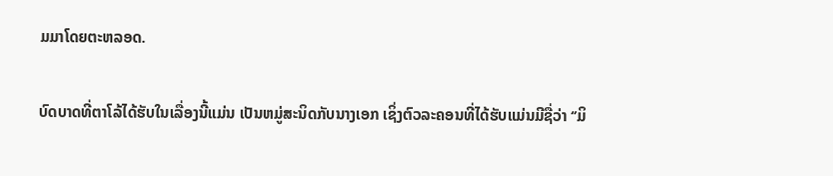ມມາໂດຍຕະຫລອດ.

ບົດບາດທີ່ຕາໂລ້ໄດ້ຮັບໃນເລື່ອງນີ້ແມ່ນ ເປັນຫມູ່ສະນິດກັບນາງເອກ ເຊິ່ງຕົວລະຄອນທີ່ໄດ້ຮັບແມ່ນມີຊື່ວ່າ ‘’ມິ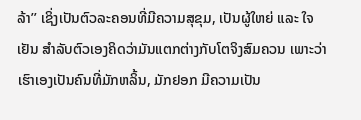ລ້າ’’ ເຊິ່ງເປັນຕົວລະຄອນທີ່ມີຄວາມສຸຂຸມ, ເປັນຜູ້ໃຫຍ່ ແລະ ໃຈເຢັນ ສໍາລັບຕົວເອງຄິດວ່າມັນແຕກຕ່າງກັບໂຕຈິງສົມຄວນ ເພາະວ່າເຮົາເອງເປັນຄົນທີ່ມັກຫລິ້ນ, ມັກຢອກ ມີຄວາມເປັນ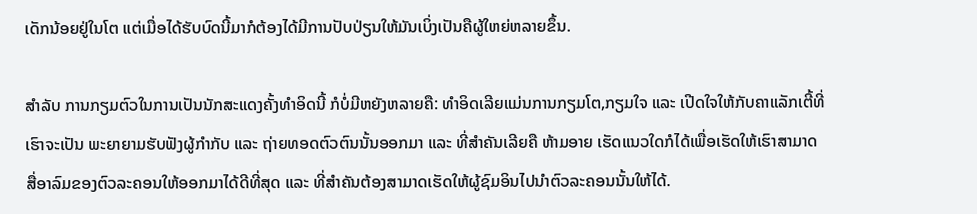ເດັກນ້ອຍຢູ່ໃນໂຕ ແຕ່ເມື່ອໄດ້ຮັບບົດນີ້ມາກໍຕ້ອງໄດ້ມີການປັບປ່ຽນໃຫ້ມັນເບິ່ງເປັນຄືຜູ້ໃຫຍ່ຫລາຍຂຶ້ນ.

ສໍາລັບ ການກຽມຕົວໃນການເປັນນັກສະແດງຄັ້ງທໍາອິດນີ້ ກໍບໍ່ມີຫຍັງຫລາຍຄື: ທໍາອິດເລີຍແມ່ນການກຽມໂຕ,ກຽມໃຈ ແລະ ເປີດໃຈໃຫ້ກັບຄາແລັກເຕີ້ທີ່ເຮົາຈະເປັນ ພະຍາຍາມຮັບຟັງຜູ້ກຳກັບ ແລະ ຖ່າຍທອດຕົວຕົນນັ້ນອອກມາ ແລະ ທີ່ສຳຄັນເລີຍຄື ຫ້າມອາຍ ເຮັດແນວໃດກໍໄດ້ເພື່ອເຮັດໃຫ້ເຮົາສາມາດສື່ອາລົມຂອງຕົວລະຄອນໃຫ້ອອກມາໄດ້ດີທີ່ສຸດ ແລະ ທີ່ສໍາຄັນຕ້ອງສາມາດເຮັດໃຫ້ຜູ້ຊົມອິນໄປນໍາຕົວລະຄອນນັ້ນໃຫ້ໄດ້.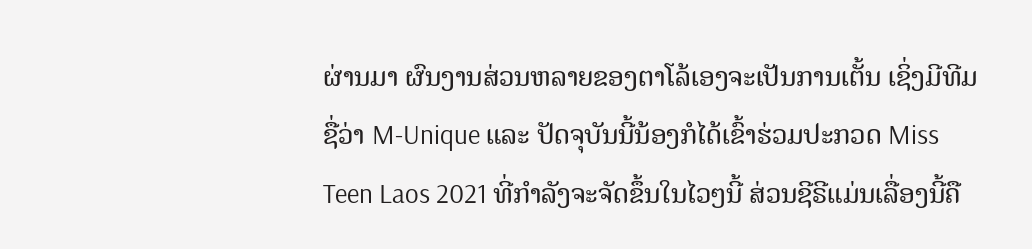ຜ່ານມາ ຜົນງານສ່ວນຫລາຍຂອງຕາໂລ້ເອງຈະເປັນການເຕັ້ນ ເຊິ່ງມີທີມຊື່ວ່າ M-Unique ແລະ ປັດຈຸບັນນີ້ນ້ອງກໍໄດ້ເຂົ້າຮ່ວມປະກວດ Miss Teen Laos 2021 ທີ່ກຳລັງຈະຈັດຂຶ້ນໃນໄວໆນີ້ ສ່ວນຊີຣີແມ່ນເລື່ອງນີ້ຄື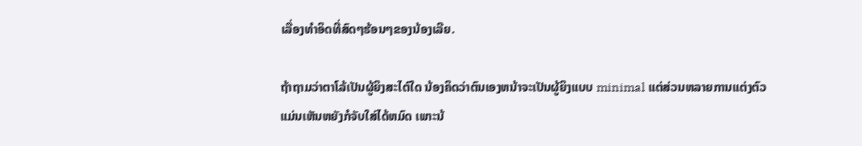ເລື່ອງທຳອິດທີ່ສົດໆຮ້ອນໆຂອງນ້ອງເລີຍ.

ຖ້າຖາມວ່າຕາໂລ້ເປັນຜູ້ຍິງສະໄຕ໌ໃດ ນ້ອງຄິດວ່າຕົນເອງຫນ້າຈະເປັນຜູ້ຍິງແບບ minimal ແຕ່ສ່ວນຫລາຍການແຕ່ງຕົວແມ່ນເຫັນຫຍັງກໍຈັບໃສ່ໄດ້ຫມົດ ເພາະນ້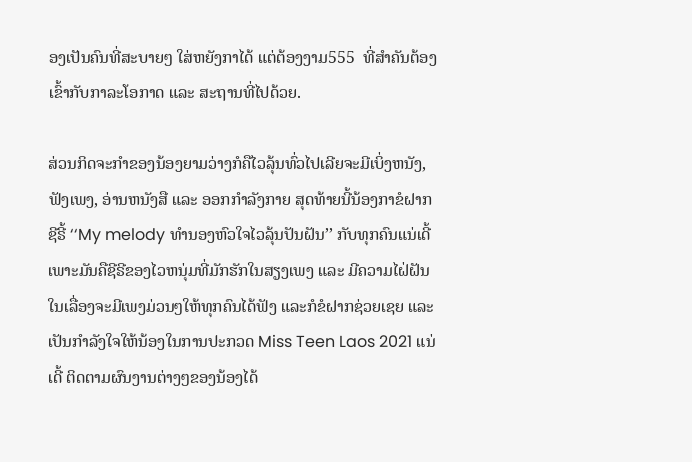ອງເປັນຄົນທີ່ສະບາຍໆ ໃສ່ຫຍັງກາໄດ້ ແຕ່ຕ້ອງງາມ555  ທີ່ສໍາຄັນຕ້ອງເຂົ້າກັບກາລະໂອກາດ ແລະ ສະຖານທີ່ໄປດ້ວຍ.

ສ່ວນກິດຈະກຳຂອງນ້ອງຍາມວ່າງກໍຄືໄວລຸ້ນທົ່ວໄປເລີຍຈະມີເບິ່ງຫນັງ, ຟັງເພງ, ອ່ານຫນັງສື ແລະ ອອກກຳລັງກາຍ ສຸດທ້າຍນີ້ນ້ອງກາຂໍຝາກຊີຣີ້ ‘‘My melody ທໍານອງຫົວໃຈໄວລຸ້ນປັນຝັນ’’ ກັບທຸກຄົນແນ່ເດີ້ ເພາະມັນຄືຊີຣີຂອງໄວຫນຸ່ມທີ່ມັກຮັກໃນສຽງເພງ ແລະ ມີຄວາມໄຝ່ຝັນ ໃນເລື່ອງຈະມີເພງມ່ວນໆໃຫ້ທຸກຄົນໄດ້ຟັງ ແລະກໍຂໍຝາກຊ່ວຍເຊຍ ແລະ ເປັນກຳລັງໃຈໃຫ້ນ້ອງໃນການປະກວດ Miss Teen Laos 2021 ແນ່ເດີ້ ຕິດຕາມຜົນງານຕ່າງໆຂອງນ້ອງໄດ້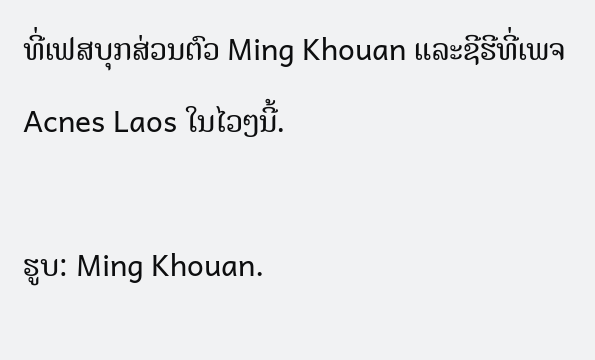ທີ່ເຟສບຸກສ່ວນຕົວ Ming Khouan ແລະຊີຮີທີ່ເພຈ Acnes Laos ໃນໄວໆນີ້.

ຮູບ: Ming Khouan.